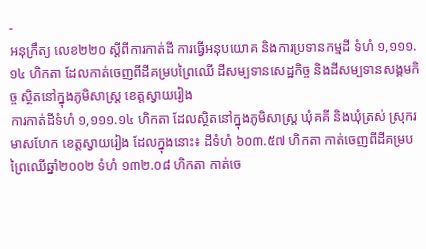-
អនុក្រឹត្យ លេខ២២០ ស្ដីពីការកាត់ដី ការធ្វើអនុបយោគ និងការប្រទានកម្មដី ទំហំ ១,១១១.១៤ ហិកតា ដែលកាត់ចេញពីដីគម្របព្រៃឈើ ដីសម្បទានសេដ្ឋកិច្ច និងដីសម្បទានសង្គមកិច្ច ស្ថិតនៅក្នុងភូមិសាស្រ្ត ខេត្តស្វាយរៀង
ការកាត់ដីទំហំ ១,១១១.១៤ ហិកតា ដែលស្ថិតនៅក្នុងភូមិសាស្រ្ត ឃុំគគី និងឃុំត្រស់ ស្រុករមាសហែក ខេត្តស្វាយរៀង ដែលក្នុងនោះ៖ ដីទំហំ ៦០៣.៥៧ ហិកតា កាត់ចេញពីដីគម្របព្រៃឈើឆ្នាំ២០០២ ទំហំ ១៣២.០៨ ហិកតា កាត់ចេ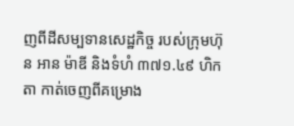ញពីដីសម្បទានសេដ្ឋកិច្ច របស់ក្រុមហ៊ុន អាន ម៉ាឌី និងទំហំ ៣៧១.៤៩ ហិកតា កាត់ចេញពីគម្រោង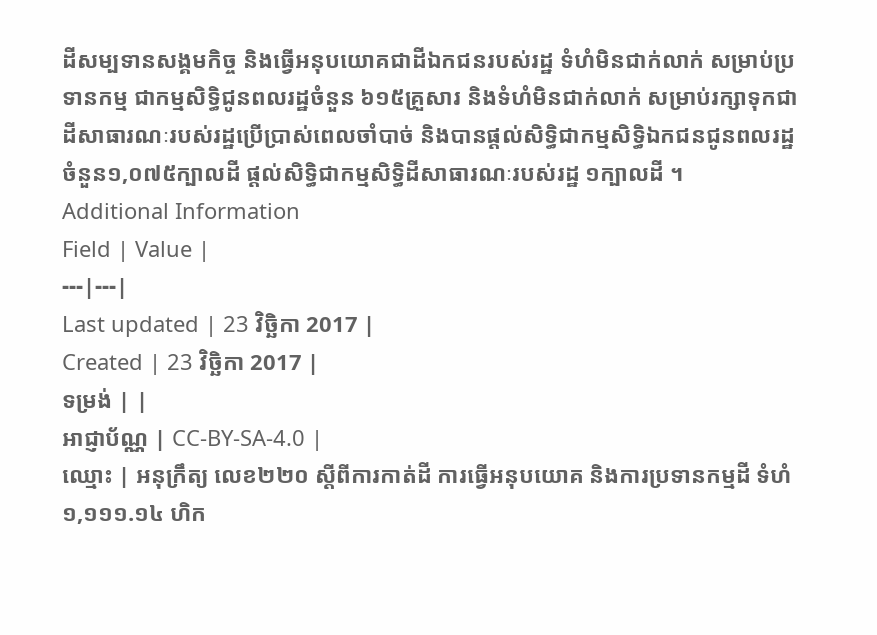ដីសម្បទានសង្គមកិច្ច និងធ្វើអនុបយោគជាដីឯកជនរបស់រដ្ឋ ទំហំមិនជាក់លាក់ សម្រាប់ប្រទានកម្ម ជាកម្មសិទ្ធិជូនពលរដ្ឋចំនួន ៦១៥គ្រួសារ និងទំហំមិនជាក់លាក់ សម្រាប់រក្សាទុកជាដីសាធារណៈរបស់រដ្ឋប្រើប្រាស់ពេលចាំបាច់ និងបានផ្ដល់សិទ្ធិជាកម្មសិទ្ធិឯកជនជូនពលរដ្ឋ ចំនួន១,០៧៥ក្បាលដី ផ្ដល់សិទ្ធិជាកម្មសិទ្ធិដីសាធារណៈរបស់រដ្ឋ ១ក្បាលដី ។
Additional Information
Field | Value |
---|---|
Last updated | 23 វិច្ឆិកា 2017 |
Created | 23 វិច្ឆិកា 2017 |
ទម្រង់ | |
អាជ្ញាប័ណ្ណ | CC-BY-SA-4.0 |
ឈ្មោះ | អនុក្រឹត្យ លេខ២២០ ស្ដីពីការកាត់ដី ការធ្វើអនុបយោគ និងការប្រទានកម្មដី ទំហំ ១,១១១.១៤ ហិក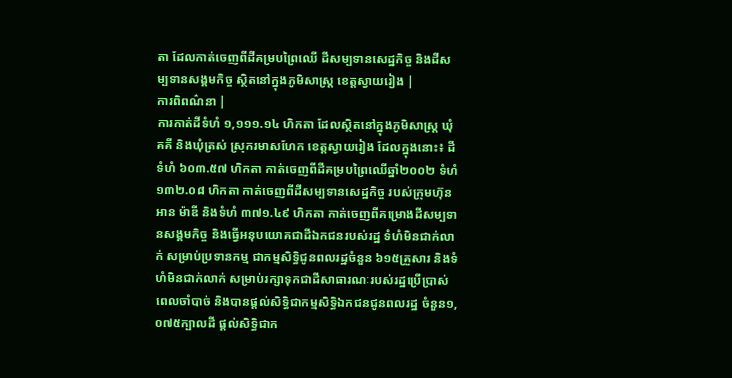តា ដែលកាត់ចេញពីដីគម្របព្រៃឈើ ដីសម្បទានសេដ្ឋកិច្ច និងដីសម្បទានសង្គមកិច្ច ស្ថិតនៅក្នុងភូមិសាស្រ្ត ខេត្តស្វាយរៀង |
ការពិពណ៌នា |
ការកាត់ដីទំហំ ១,១១១.១៤ ហិកតា ដែលស្ថិតនៅក្នុងភូមិសាស្រ្ត ឃុំគគី និងឃុំត្រស់ ស្រុករមាសហែក ខេត្តស្វាយរៀង ដែលក្នុងនោះ៖ ដីទំហំ ៦០៣.៥៧ ហិកតា កាត់ចេញពីដីគម្របព្រៃឈើឆ្នាំ២០០២ ទំហំ ១៣២.០៨ ហិកតា កាត់ចេញពីដីសម្បទានសេដ្ឋកិច្ច របស់ក្រុមហ៊ុន អាន ម៉ាឌី និងទំហំ ៣៧១.៤៩ ហិកតា កាត់ចេញពីគម្រោងដីសម្បទានសង្គមកិច្ច និងធ្វើអនុបយោគជាដីឯកជនរបស់រដ្ឋ ទំហំមិនជាក់លាក់ សម្រាប់ប្រទានកម្ម ជាកម្មសិទ្ធិជូនពលរដ្ឋចំនួន ៦១៥គ្រួសារ និងទំហំមិនជាក់លាក់ សម្រាប់រក្សាទុកជាដីសាធារណៈរបស់រដ្ឋប្រើប្រាស់ពេលចាំបាច់ និងបានផ្ដល់សិទ្ធិជាកម្មសិទ្ធិឯកជនជូនពលរដ្ឋ ចំនួន១,០៧៥ក្បាលដី ផ្ដល់សិទ្ធិជាក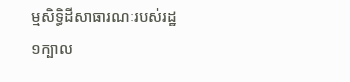ម្មសិទ្ធិដីសាធារណៈរបស់រដ្ឋ ១ក្បាល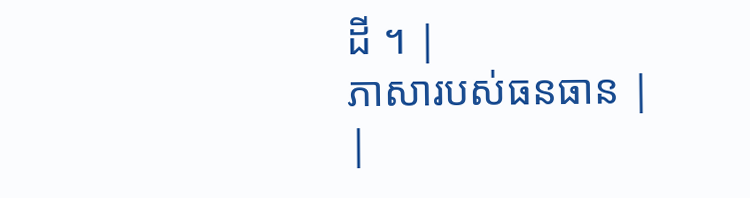ដី ។ |
ភាសារបស់ធនធាន |
|